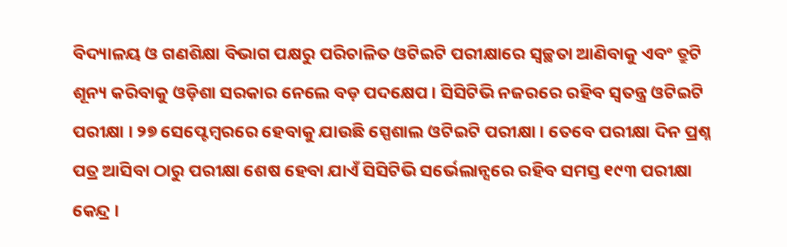ବିଦ୍ୟାଳୟ ଓ ଗଣଶିକ୍ଷା ବିଭାଗ ପକ୍ଷରୁ ପରିଚାଳିତ ଓଟିଇଟି ପରୀକ୍ଷାରେ ସ୍ବଚ୍ଛତା ଆଣିବାକୁ ଏବଂ ତ୍ରୁଟି ଶୂନ୍ୟ କରିବାକୁ ଓଡ଼ିଶା ସରକାର ନେଲେ ବଡ଼ ପଦକ୍ଷେପ । ସିସିଟିଭି ନଜରରେ ରହିବ ସ୍ବତନ୍ତ୍ର ଓଟିଇଟି ପରୀକ୍ଷା । ୨୭ ସେପ୍ଟେମ୍ବରରେ ହେବାକୁ ଯାଉଛି ସ୍ପେଶାଲ ଓଟିଇଟି ପରୀକ୍ଷା । ତେବେ ପରୀକ୍ଷା ଦିନ ପ୍ରଶ୍ନ ପତ୍ର ଆସିବା ଠାରୁ ପରୀକ୍ଷା ଶେଷ ହେବା ଯାଏଁ ସିସିଟିଭି ସର୍ଭେଲାନ୍ସରେ ରହିବ ସମସ୍ତ ୧୯୩ ପରୀକ୍ଷା କେନ୍ଦ୍ର ।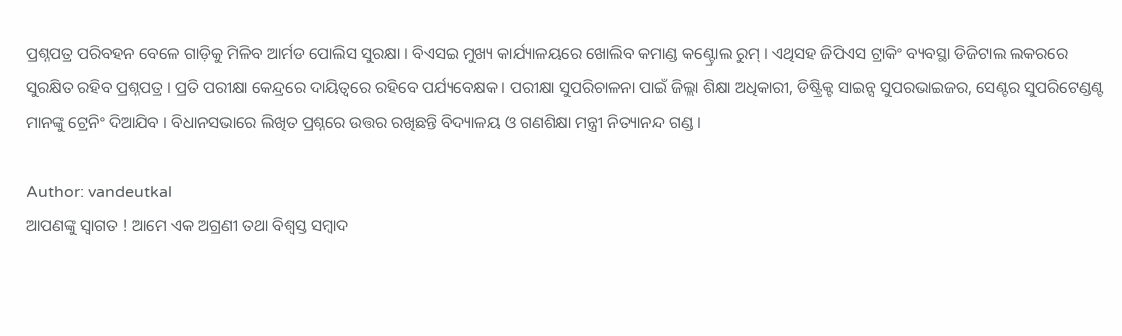ପ୍ରଶ୍ନପତ୍ର ପରିବହନ ବେଳେ ଗାଡ଼ିକୁ ମିଳିବ ଆର୍ମଡ ପୋଲିସ ସୁରକ୍ଷା । ବିଏସଇ ମୁଖ୍ୟ କାର୍ଯ୍ୟାଳୟରେ ଖୋଲିବ କମାଣ୍ଡ କଣ୍ଟ୍ରୋଲ ରୁମ୍ । ଏଥିସହ ଜିପିଏସ ଟ୍ରାକିଂ ବ୍ୟବସ୍ଥା ଡିଜିଟାଲ ଲକରରେ ସୁରକ୍ଷିତ ରହିବ ପ୍ରଶ୍ନପତ୍ର । ପ୍ରତି ପରୀକ୍ଷା କେନ୍ଦ୍ରରେ ଦାୟିତ୍ୱରେ ରହିବେ ପର୍ଯ୍ୟବେକ୍ଷକ। ପରୀକ୍ଷା ସୁପରିଚାଳନା ପାଇଁ ଜିଲ୍ଲା ଶିକ୍ଷା ଅଧିକାରୀ, ଡିଷ୍ଟ୍ରିକ୍ଟ ସାଇନ୍ସ ସୁପରଭାଇଜର, ସେଣ୍ଟର ସୁପରିଟେଣ୍ଡଣ୍ଟ ମାନଙ୍କୁ ଟ୍ରେନିଂ ଦିଆଯିବ । ବିଧାନସଭାରେ ଲିଖିତ ପ୍ରଶ୍ନରେ ଉତ୍ତର ରଖିଛନ୍ତି ବିଦ୍ୟାଳୟ ଓ ଗଣଶିକ୍ଷା ମନ୍ତ୍ରୀ ନିତ୍ୟାନନ୍ଦ ଗଣ୍ଡ ।

Author: vandeutkal
ଆପଣଙ୍କୁ ସ୍ଵାଗତ ! ଆମେ ଏକ ଅଗ୍ରଣୀ ତଥା ବିଶ୍ୱସ୍ତ ସମ୍ବାଦ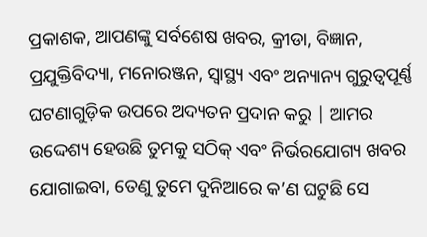ପ୍ରକାଶକ, ଆପଣଙ୍କୁ ସର୍ବଶେଷ ଖବର, କ୍ରୀଡା, ବିଜ୍ଞାନ, ପ୍ରଯୁକ୍ତିବିଦ୍ୟା, ମନୋରଞ୍ଜନ, ସ୍ୱାସ୍ଥ୍ୟ ଏବଂ ଅନ୍ୟାନ୍ୟ ଗୁରୁତ୍ୱପୂର୍ଣ୍ଣ ଘଟଣାଗୁଡ଼ିକ ଉପରେ ଅଦ୍ୟତନ ପ୍ରଦାନ କରୁ | ଆମର ଉଦ୍ଦେଶ୍ୟ ହେଉଛି ତୁମକୁ ସଠିକ୍ ଏବଂ ନିର୍ଭରଯୋଗ୍ୟ ଖବର ଯୋଗାଇବା, ତେଣୁ ତୁମେ ଦୁନିଆରେ କ’ଣ ଘଟୁଛି ସେ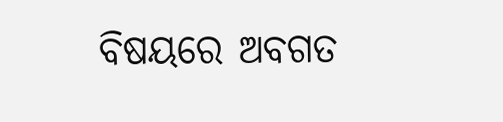ବିଷୟରେ ଅବଗତ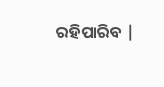ରହିପାରିବ |